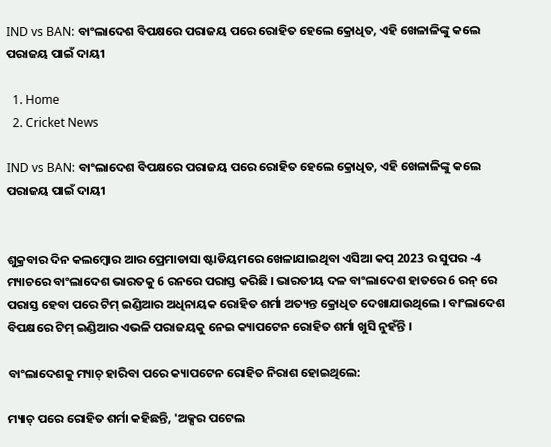IND vs BAN: ବାଂଲାଦେଶ ବିପକ୍ଷରେ ପରାଜୟ ପରେ ରୋହିତ ହେଲେ କ୍ରୋଧିତ, ଏହି ଖେଳାଳିଙ୍କୁ କଲେ ପରାଜୟ ପାଇଁ ଦାୟୀ

  1. Home
  2. Cricket News

IND vs BAN: ବାଂଲାଦେଶ ବିପକ୍ଷରେ ପରାଜୟ ପରେ ରୋହିତ ହେଲେ କ୍ରୋଧିତ, ଏହି ଖେଳାଳିଙ୍କୁ କଲେ ପରାଜୟ ପାଇଁ ଦାୟୀ


ଶୁକ୍ରବାର ଦିନ କଲମ୍ବୋର ଆର ପ୍ରେମାଡାସା ଷ୍ଟାଡିୟମରେ ଖେଳାଯାଇଥିବା ଏସିଆ କପ୍ 2023 ର ସୁପର -4 ମ୍ୟାଚରେ ବାଂଲାଦେଶ ଭାରତକୁ 6 ରନରେ ପରାସ୍ତ କରିଛି । ଭାରତୀୟ ଦଳ ବାଂଲାଦେଶ ହାତରେ 6 ରନ୍ ରେ ପରାସ୍ତ ହେବା ପରେ ଟିମ୍ ଇଣ୍ଡିଆର ଅଧିନାୟକ ରୋହିତ ଶର୍ମା ଅତ୍ୟନ୍ତ କ୍ରୋଧିତ ଦେଖାଯାଉଥିଲେ । ବାଂଲାଦେଶ ବିପକ୍ଷରେ ଟିମ୍ ଇଣ୍ଡିଆର ଏଭଳି ପରାଜୟକୁ ନେଇ କ୍ୟାପଟେନ ରୋହିତ ଶର୍ମା ଖୁସି ନୁହଁନ୍ତି ।

ବାଂଲାଦେଶକୁ ମ୍ୟାଚ୍ ହାରିବା ପରେ କ୍ୟାପଟେନ ରୋହିତ ନିରାଶ ହୋଇଥିଲେ:

ମ୍ୟାଚ୍ ପରେ ରୋହିତ ଶର୍ମା କହିଛନ୍ତି, 'ଅକ୍ସର ପଟେଲ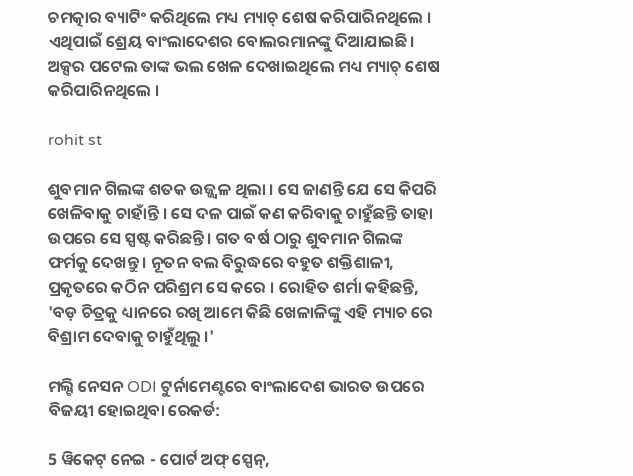ଚମତ୍କାର ବ୍ୟାଟିଂ କରିଥିଲେ ମଧ୍ୟ ମ୍ୟାଚ୍ ଶେଷ କରିପାରିନଥିଲେ । ଏଥିପାଇଁ ଶ୍ରେୟ ବାଂଲାଦେଶର ବୋଲରମାନଙ୍କୁ ଦିଆଯାଇଛି। ଅକ୍ସର ପଟେଲ ତାଙ୍କ ଭଲ ଖେଳ ଦେଖାଇଥିଲେ ମଧ୍ୟ ମ୍ୟାଚ୍ ଶେଷ କରିପାରିନଥିଲେ ।

rohit st

ଶୁବମାନ ଗିଲଙ୍କ ଶତକ ଉଜ୍ଜ୍ୱଳ ଥିଲା । ସେ ଜାଣନ୍ତି ଯେ ସେ କିପରି ଖେଳିବାକୁ ଚାହାଁନ୍ତି । ସେ ଦଳ ପାଇଁ କଣ କରିବାକୁ ଚାହୁଁଛନ୍ତି ତାହା ଉପରେ ସେ ସ୍ପଷ୍ଟ କରିଛନ୍ତି । ଗତ ବର୍ଷ ଠାରୁ ଶୁବମାନ ଗିଲଙ୍କ ଫର୍ମକୁ ଦେଖନ୍ତୁ । ନୂତନ ବଲ ବିରୁଦ୍ଧରେ ବହୁତ ଶକ୍ତିଶାଳୀ, ପ୍ରକୃତରେ କଠିନ ପରିଶ୍ରମ ସେ କରେ । ରୋହିତ ଶର୍ମା କହିଛନ୍ତି, 'ବଡ଼ ଚିତ୍ରକୁ ଧ୍ୟାନରେ ରଖି ଆମେ କିଛି ଖେଳାଳିଙ୍କୁ ଏହି ମ୍ୟାଚ ରେ ବିଶ୍ରାମ ଦେବାକୁ ଚାହୁଁଥିଲୁ ।'

ମଲ୍ଟି ନେସନ ODI ଟୁର୍ନାମେଣ୍ଟରେ ବାଂଲାଦେଶ ଭାରତ ଉପରେ ବିଜୟୀ ହୋଇଥିବା ରେକର୍ଡ:

5 ୱିକେଟ୍ ନେଇ - ପୋର୍ଟ ଅଫ୍ ସ୍ପେନ୍,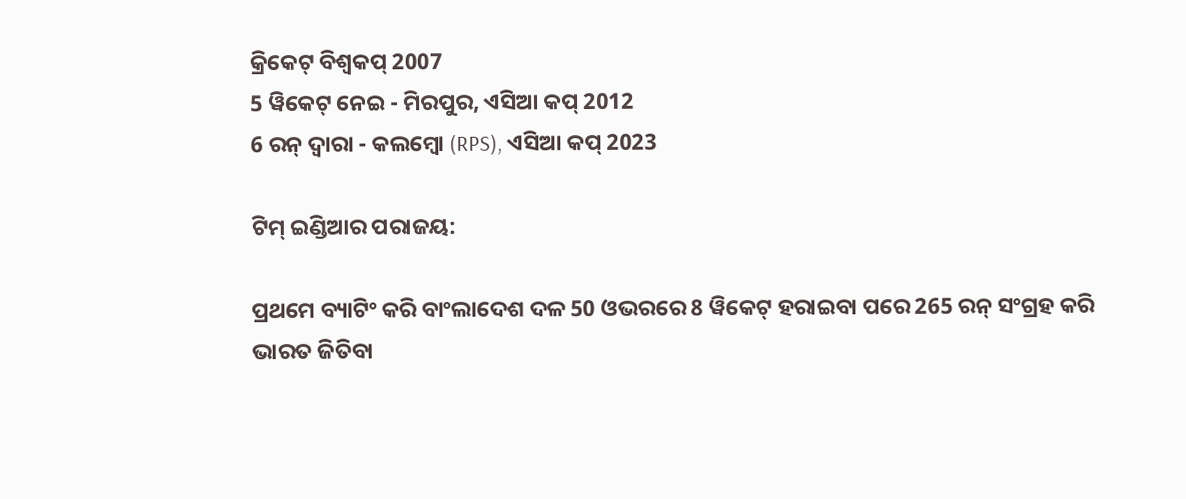କ୍ରିକେଟ୍ ବିଶ୍ୱକପ୍ 2007
5 ୱିକେଟ୍ ନେଇ - ମିରପୁର, ଏସିଆ କପ୍ 2012
6 ରନ୍ ଦ୍ୱାରା - କଲମ୍ବୋ (RPS), ଏସିଆ କପ୍ 2023

ଟିମ୍ ଇଣ୍ଡିଆର ପରାଜୟ:

ପ୍ରଥମେ ବ୍ୟାଟିଂ କରି ବାଂଲାଦେଶ ଦଳ 50 ଓଭରରେ 8 ୱିକେଟ୍ ହରାଇବା ପରେ 265 ରନ୍ ସଂଗ୍ରହ କରି ଭାରତ ଜିତିବା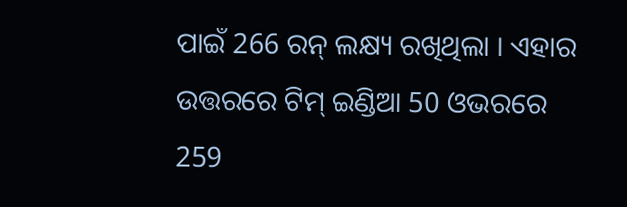ପାଇଁ 266 ରନ୍ ଲକ୍ଷ୍ୟ ରଖିଥିଲା । ଏହାର ଉତ୍ତରରେ ଟିମ୍ ଇଣ୍ଡିଆ 50 ଓଭରରେ 259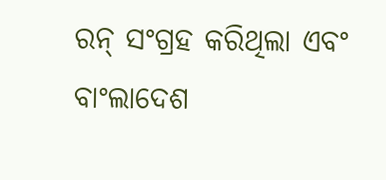ରନ୍ ସଂଗ୍ରହ କରିଥିଲା ଏବଂ ବାଂଲାଦେଶ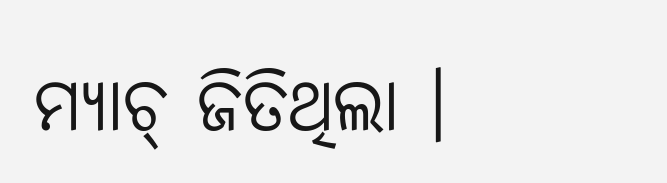ମ୍ୟାଚ୍ ଜିତିଥିଲା ।